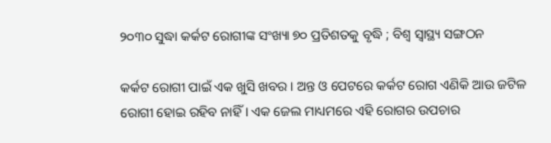୨୦୩୦ ସୁଦ୍ଧା କର୍କଟ ରୋଗୀଙ୍କ ସଂଖ୍ୟା ୭୦ ପ୍ରତିଶତକୁ ବୃଦ୍ଧି ; ବିଶ୍ବ ସ୍ବାସ୍ଥ୍ୟ ସଙ୍ଗଠନ

କର୍କଟ ରୋଗୀ ପାଇଁ ଏକ ଖୁସି ଖବର । ଅନ୍ତ ଓ ପେଟରେ କର୍କଟ ରୋଗ ଏଣିକି ଆଉ ଜଟିଳ ରୋଗୀ ହୋଇ ରହିବ ନାହିଁ । ଏକ ଜେଲ ମାଧ୍ୟମରେ ଏହି ରୋଗର ଉପଚାର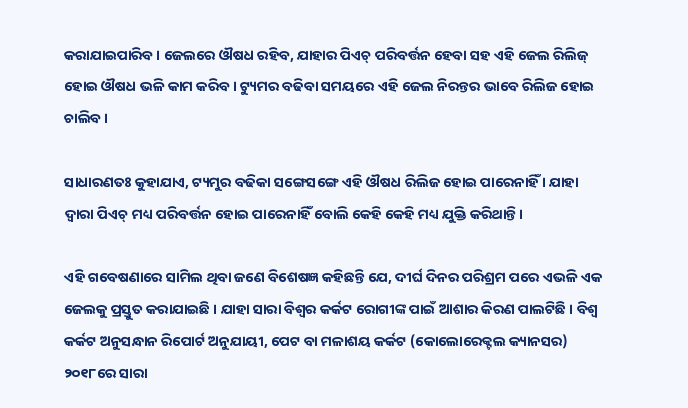କରାଯାଇପାରିବ । ଜେଲରେ ଔଷଧ ରହିବ, ଯାହାର ପିଏଚ୍ ପରିବର୍ତ୍ତନ ହେବା ସହ ଏହି ଜେଲ ରିଲିଜ୍ ହୋଇ ଔଷଧ ଭଳି କାମ କରିବ । ଟ୍ୟୁମର ବଢିବା ସମୟରେ ଏହି ଜେଲ ନିରନ୍ତର ଭାବେ ରିଲିଜ ହୋଇ ଚାଲିବ ।

ସାଧାରଣତଃ କୁହାଯାଏ, ଟ୍ୟମୁର ବଢିକା ସଙ୍ଗେସଙ୍ଗେ ଏହି ଔଷଧ ରିଲିଜ ହୋଇ ପାରେନାହିଁ । ଯାହା ଦ୍ବାରା ପିଏଚ୍ ମଧ୍ୟ ପରିବର୍ତ୍ତନ ହୋଇ ପାରେନାହିଁ ବୋଲି କେହି କେହି ମଧ୍ୟ ଯୁକ୍ତି କରିଥାନ୍ତି।

ଏହି ଗବେଷଣାରେ ସାମିଲ ଥିବା ଜଣେ ବିଶେଷଜ୍ଞ କହିଛନ୍ତି ଯେ, ଦୀର୍ଘ ଦିନର ପରିଶ୍ରମ ପରେ ଏଭଳି ଏକ ଜେଲକୁ ପ୍ରସ୍ତୁତ କରାଯାଇଛି । ଯାହା ସାରା ବିଶ୍ବର କର୍କଟ ରୋଗୀଙ୍କ ପାଇଁ ଆଶାର କିରଣ ପାଲଟିଛି । ବିଶ୍ବ କର୍କଟ ଅନୁସନ୍ଧାନ ରିପୋର୍ଟ ଅନୁଯାୟୀ, ପେଟ ବା ମଳାଶୟ କର୍କଟ (କୋଲୋରେକ୍ଟଲ କ୍ୟାନସର) ୨୦୧୮ରେ ସାରା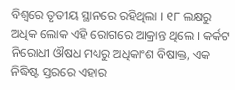ବିଶ୍ବରେ ତୃତୀୟ ସ୍ଥାନରେ ରହିଥିଲା । ୧୮ ଲକ୍ଷରୁ ଅଧିକ ଲୋକ ଏହି ରୋଗରେ ଆକ୍ରାନ୍ତ ଥିଲେ । କର୍କଟ ନିରୋଧୀ ଔଷଧ ମଧ୍ୟରୁ ଅଧିକାଂଶ ବିଷାକ୍ତ, ଏକ ନିଦ୍ଧିଷ୍ଟ ସ୍ତରରେ ଏହାର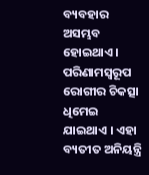ବ୍ୟବହାର ଅସମ୍ଭବ ହୋଇଥାଏ । ପରିଣାମସ୍ବରୂପ ରୋଗୀର ଚିକତ୍ସା ଧିମେଇ ଯାଇଥାଏ । ଏହା ବ୍ୟତୀତ ଅନିୟନ୍ତ୍ରି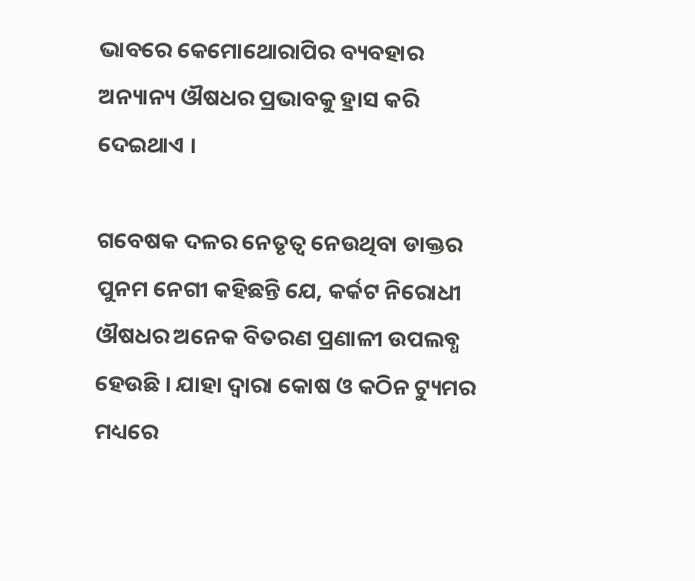ଭାବରେ କେମୋଥୋରାପିର ବ୍ୟବହାର ଅନ୍ୟାନ୍ୟ ଔଷଧର ପ୍ରଭାବକୁ ହ୍ରାସ କରି ଦେଇଥାଏ ।

ଗବେଷକ ଦଳର ନେତୃତ୍ବ ନେଉଥିବା ଡାକ୍ତର ପୁନମ ନେଗୀ କହିଛନ୍ତି ଯେ, କର୍କଟ ନିରୋଧୀ ଔଷଧର ଅନେକ ବିତରଣ ପ୍ରଣାଳୀ ଉପଲବ୍ଧ ହେଉଛି । ଯାହା ଦ୍ବାରା କୋଷ ଓ କଠିନ ଟ୍ୟୁମର ମଧ୍ୟରେ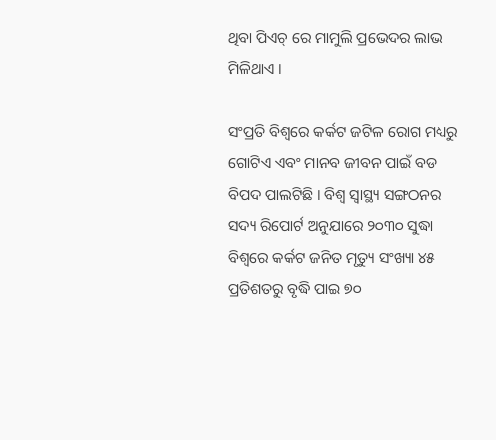ଥିବା ପିଏଚ୍ ରେ ମାମୁଲି ପ୍ରଭେଦର ଲାଭ ମିଳିଥାଏ ।

ସଂପ୍ରତି ବିଶ୍ବରେ କର୍କଟ ଜଟିଳ ରୋଗ ମଧ୍ୟରୁ ଗୋଟିଏ ଏବଂ ମାନବ ଜୀବନ ପାଇଁ ବଡ ବିପଦ ପାଲଟିଛି । ବିଶ୍ବ ସ୍ବାସ୍ଥ୍ୟ ସଙ୍ଗଠନର ସଦ୍ୟ ରିପୋର୍ଟ ଅନୁଯାରେ ୨୦୩୦ ସୁଦ୍ଧା ବିଶ୍ବରେ କର୍କଟ ଜନିତ ମୃତ୍ୟୁ ସଂଖ୍ୟା ୪୫ ପ୍ରତିଶତରୁ ବୃଦ୍ଧି ପାଇ ୭୦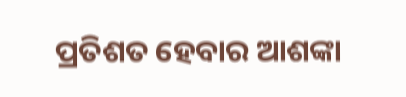ପ୍ରତିଶତ ହେବାର ଆଶଙ୍କା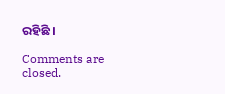ରହିଛି ।

Comments are closed.